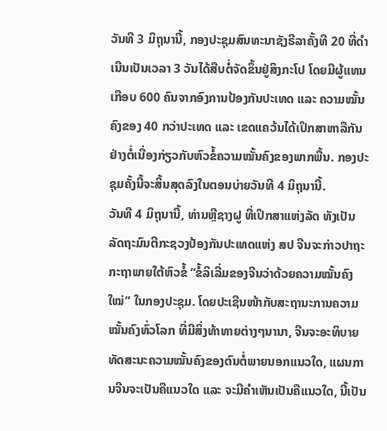ວັນທີ 3 ມິຖຸນານີ້, ກອງປະຊຸມສົນທະນາຊັງຣີລາຄັ້ງທີ 20 ທີ່ດຳເນີນເປັນເວລາ 3 ວັນໄດ້ສືບຕໍ່ຈັດຂຶ້ນຢູ່ສິງກະໂປ ໂດຍມີຜູ້ແທນເກືອບ 600 ຄົນຈາກອົງການປ້ອງກັນປະເທດ ແລະ ຄວາມໝັ້ນຄົງຂອງ 40 ກວ່າປະເທດ ແລະ ເຂດແຄວ້ນໄດ້ເປິກສາຫາລືກັນຢ່າງຕໍ່ເນື່ອງກ່ຽວກັບຫົວຂໍ້ຄວາມໝັ້ນຄົງຂອງພາກພື້ນ. ກອງປະຊຸມຄັ້ງນີ້ຈະສິ້ນສຸດລົງໃນຕອນບ່າຍວັນທີ 4 ມິຖຸນານີ້.
ວັນທີ 4 ມິຖຸນານີ້, ທ່ານຫຼີຊາງຝູ ທີ່ເປິກສາແຫ່ງລັດ ທັງເປັນລັດຖະມົນຕີກະຊວງປ້ອງກັນປະເທດແຫ່ງ ສປ ຈີນຈະກ່າວປາຖະກະຖາພາຍໃຕ້ຫົວຂໍ້ “ຂໍ້ລິເລີ່ມຂອງຈີນວ່າດ້ວຍຄວາມໝັ້ນຄົງໃໝ່” ໃນກອງປະຊຸມ. ໂດຍປະເຊີນໜ້າກັບສະຖານະການຄວາມໝັ້ນຄົງທົ່ວໂລກ ທີ່ມີສິ່ງທ້າທາຍຕ່າງໆນານາ, ຈີນຈະອະທິບາຍທັດສະນະຄວາມໝັ້ນຄົງຂອງຕົນຕໍ່ພາຍນອກແນວໃດ, ແຜນການຈີນຈະເປັນຄືແນວໃດ ແລະ ຈະມີຄຳເຫັນເປັນຄືແນວໃດ, ນີ້ເປັນ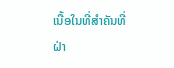ເນື້ອໃນທີ່ສຳຄັນທີ່ຝ່າ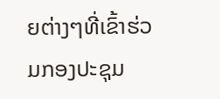ຍຕ່າງໆທີ່ເຂົ້າຮ່ວມກອງປະຊຸມ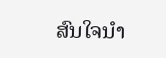ສົນໃຈນຳ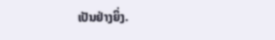ເປັນຢ່າງຍິ່ງ.